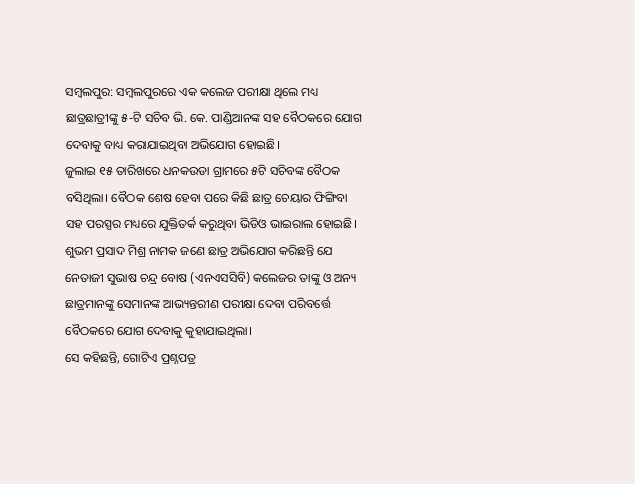ସମ୍ବଲପୁର: ସମ୍ବଲପୁରରେ ଏକ କଲେଜ ପରୀକ୍ଷା ଥିଲେ ମଧ୍ୟ ଛାତ୍ରଛାତ୍ରୀଙ୍କୁ ୫-ଟି ସଚିବ ଭି. କେ. ପାଣ୍ଡିଆନଙ୍କ ସହ ବୈଠକରେ ଯୋଗ ଦେବାକୁ ବାଧ୍ୟ କରାଯାଇଥିବା ଅଭିଯୋଗ ହୋଇଛି।
ଜୁଲାଇ ୧୫ ତାରିଖରେ ଧନକଉଡା ଗ୍ରାମରେ ୫ଟି ସଚିବଙ୍କ ବୈଠକ ବସିଥିଲା। ବୈଠକ ଶେଷ ହେବା ପରେ କିଛି ଛାତ୍ର ଚେୟାର ଫିଙ୍ଗିବା ସହ ପରସ୍ପର ମଧ୍ୟରେ ଯୁକ୍ତିତର୍କ କରୁଥିବା ଭିଡିଓ ଭାଇରାଲ ହୋଇଛି।
ଶୁଭମ ପ୍ରସାଦ ମିଶ୍ର ନାମକ ଜଣେ ଛାତ୍ର ଅଭିଯୋଗ କରିଛନ୍ତି ଯେ ନେତାଜୀ ସୁଭାଷ ଚନ୍ଦ୍ର ବୋଷ (ଏନଏସସିବି) କଲେଜର ତାଙ୍କୁ ଓ ଅନ୍ୟ ଛାତ୍ରମାନଙ୍କୁ ସେମାନଙ୍କ ଆଭ୍ୟନ୍ତରୀଣ ପରୀକ୍ଷା ଦେବା ପରିବର୍ତ୍ତେ ବୈଠକରେ ଯୋଗ ଦେବାକୁ କୁହାଯାଇଥିଲା।
ସେ କହିଛନ୍ତି, ଗୋଟିଏ ପ୍ରଶ୍ନପତ୍ର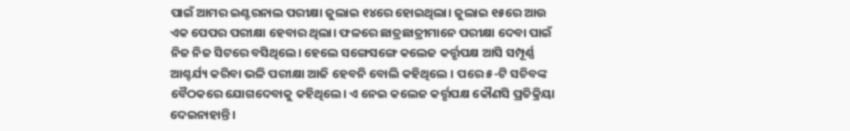ପାଇଁ ଆମର ଇଣ୍ଟରନାଲ ପରୀକ୍ଷା ଜୁଲାଇ ୧୪ରେ ହୋଇଥିଲା। ଜୁଲାଇ ୧୫ରେ ଆଉ ଏକ ପେପର ପରୀକ୍ଷା ହେବାର ଥିଲା। ଫଳରେ ଛାତ୍ରଛାତ୍ରୀମାନେ ପରୀକ୍ଷା ଦେବା ପାଇଁ ନିଜ ନିଜ ସିଟରେ ବସିଥିଲେ। ହେଲେ ସଙ୍ଗେସଙ୍ଗେ କଲେଜ କର୍ତ୍ତୃପକ୍ଷ ଆସି ସମ୍ପୂର୍ଣ୍ଣ ଆଶ୍ଚର୍ଯ୍ୟ କରିବା ଭଳି ପରୀକ୍ଷା ଆଜି ହେବନି ବୋଲି କହିଥିଲେ । ପରେ ୫-ଟି ସଚିବଙ୍କ ବୈଠକରେ ଯୋଗଦେବାକୁ କହିଥିଲେ। ଏ ନେଇ କଲେଜ କର୍ତ୍ତୃପକ୍ଷ କୌଣସି ପ୍ରତିକ୍ରିୟା ଦେଇନାହାନ୍ତି।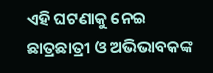ଏହି ଘଟଣାକୁ ନେଇ ଛାତ୍ରଛାତ୍ରୀ ଓ ଅଭିଭାବକଙ୍କ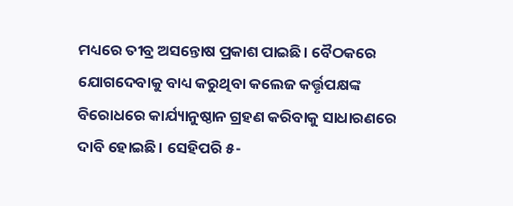ମଧ୍ୟରେ ତୀବ୍ର ଅସନ୍ତୋଷ ପ୍ରକାଶ ପାଇଛି। ବୈଠକରେ ଯୋଗଦେବାକୁ ବାଧ୍ୟ କରୁଥିବା କଲେଜ କର୍ତ୍ତୃପକ୍ଷଙ୍କ ବିରୋଧରେ କାର୍ଯ୍ୟାନୁଷ୍ଠାନ ଗ୍ରହଣ କରିବାକୁ ସାଧାରଣରେ ଦାବି ହୋଇଛି। ସେହିପରି ୫-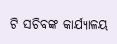ଟି ସଚିବଙ୍କ କାର୍ଯ୍ୟାଳୟ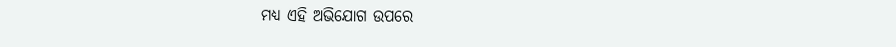ମଧ୍ୟ ଏହି ଅଭିଯୋଗ ଉପରେ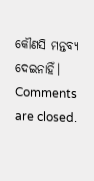କୌଣସି ମନ୍ତବ୍ୟ ଦେଇନାହିଁ।
Comments are closed.